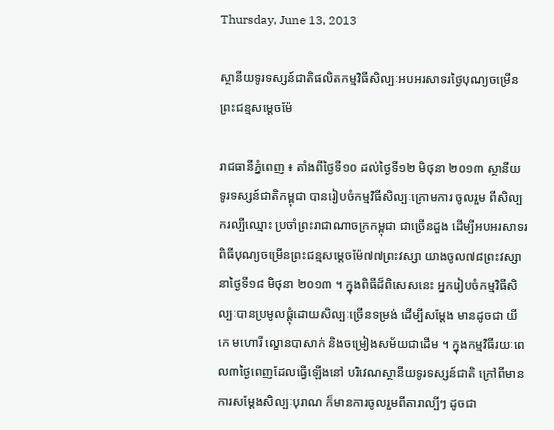Thursday, June 13, 2013

ស្ថានីយទូរទស្សន៍ជាតិផលិតកម្មវិធីសិល្បៈអបអរសាទរថ្ងៃបុណ្យចម្រើនព្រះជន្មសម្តេចម៉ែ

រាជធានីភ្នំពេញ ៖ តាំងពីថ្ងៃទី១០ ដល់ថ្ងៃទី១២ មិថុនា ២០១៣ ស្ថានីយទូរទស្សន៍ជាតិកម្ពុជា បានរៀបចំកម្មវិធីសិល្បៈក្រោមការ ចូលរួម ពីសិល្បករល្បីឈ្មោះ ប្រចាំព្រះរាជាណាចក្រកម្ពុជា ជាច្រើនដួង ដើម្បីអបអរសាទរ ពិធីបុណ្យចម្រើនព្រះជន្មសម្តេចម៉ែ៧៧ព្រះវស្សា យាងចូល៧៨ព្រះវស្សា នាថ្ងៃទី១៨ មិថុនា ២០១៣ ។ ក្នុងពិធីដ៏ពិសេសនេះ អ្នករៀបចំកម្មវិធីសិល្បៈបានប្រមូលផ្តុំដោយសិល្បៈច្រើនទម្រង់ ដើម្បីសម្តែង មានដូចជា យីកេ មហោរី ល្ខោនបាសាក់ និងចម្រៀងសម័យជាដើម ។ ក្នុងកម្មវិធីរយៈពេល៣ថ្ងៃពេញដែលធ្វើឡើងនៅ បរិវេណស្ថានីយទូរទស្សន៍ជាតិ ក្រៅពីមានការសម្តែងសិល្បៈបុរាណ ក៏មានការចូលរួមពីតារាល្បីៗ ដូចជា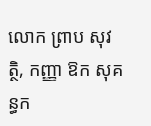លោក ព្រាប សុវត្ថិ, កញ្ញា ឱក សុគន្ធក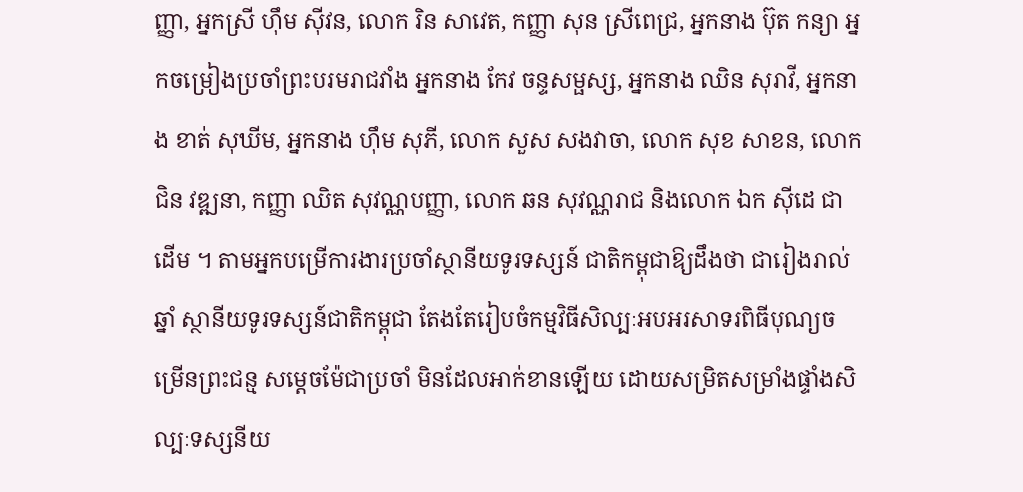ញ្ញា, អ្នកស្រី ហ៊ឹម ស៊ីវន, លោក រិន សាវេត, កញ្ញា សុន ស្រីពេជ្រ, អ្នកនាង ប៊ុត កន្យា អ្នកចម្រៀងប្រចាំព្រះបរមរាជវាំង អ្នកនាង កែវ ចន្ទសម្ផស្ស, អ្នកនាង ឈិន សុរាវី, អ្នកនាង ខាត់ សុឃីម, អ្នកនាង ហ៊ឹម សុភី, លោក សួស សងវាចា, លោក សុខ សាខន, លោក ជិន វឌ្ឍនា, កញ្ញា ឈិត សុវណ្ណបញ្ញា, លោក ឆន សុវណ្ណរាជ និងលោក ឯក ស៊ីដេ ជាដើម ។ តាមអ្នកបម្រើការងារប្រចាំស្ថានីយទូរទស្សន៍ ជាតិកម្ពុជាឱ្យដឹងថា ជារៀងរាល់ឆ្នាំ ស្ថានីយទូរទស្សន៍ជាតិកម្ពុជា តែងតែរៀបចំកម្មវិធីសិល្បៈអបអរសាទរពិធីបុណ្យចម្រើនព្រះជន្ម សម្តេចម៉ែជាប្រចាំ មិនដែលអាក់ខានឡើយ ដោយសម្រិតសម្រាំងផ្ទាំងសិល្បៈទស្សនីយ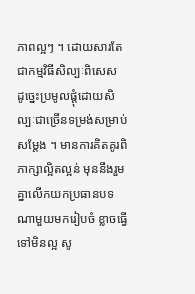ភាពល្អៗ ។ ដោយសារតែជាកម្មវិធីសិល្បៈពិសេស ដូច្នេះប្រមូលផ្តុំដោយសិល្បៈជាច្រើនទម្រង់សម្រាប់សម្តែង ។ មានការគិតគូរពិភាក្សាល្អិតល្អន់ មុននឹងរួមគ្នាលើកយកប្រធានបទណាមួយមករៀបចំ ខ្លាចធ្វើទៅមិនល្អ សូ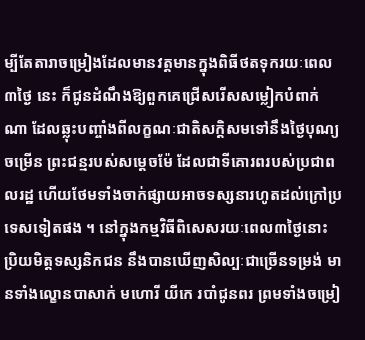ម្បីតែតារាចម្រៀងដែលមានវត្តមានក្នុងពិធីថតទុករយៈពេល៣ថ្ងៃ នេះ ក៏ជូនដំណឹងឱ្យពួកគេជ្រើសរើសសម្លៀកបំពាក់ណា ដែលឆ្លុះបញ្ចាំងពីលក្ខណៈជាតិសក្តិសមទៅនឹងថ្ងៃបុណ្យចម្រើន ព្រះជន្មរបស់សម្តេចម៉ែ ដែលជាទីគោរពរបស់ប្រជាពលរដ្ឋ ហើយថែមទាំងចាក់ផ្សាយអាចទស្សនារហូតដល់ក្រៅប្រទេសទៀតផង ។ នៅក្នុងកម្មវិធីពិសេសរយៈពេល៣ថ្ងៃនោះ ប្រិយមិត្តទស្សនិកជន នឹងបានឃើញសិល្បៈជាច្រើនទម្រង់ មានទាំងល្ខោនបាសាក់ មហោរី យីកេ របាំជូនពរ ព្រមទាំងចម្រៀ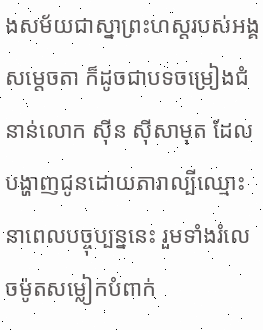ងសម័យជាស្នាព្រះហស្តរបស់អង្គសម្តេចតា ក៏ដូចជាបទចម្រៀងជំនាន់លោក ស៊ីន ស៊ីសាមុត ដែលបង្ហាញជូនដោយតារាល្បីឈ្មោះនាពេលបច្ចុប្បន្ននេះ រួមទាំងរំលេចម៉ូតសម្លៀកបំពាក់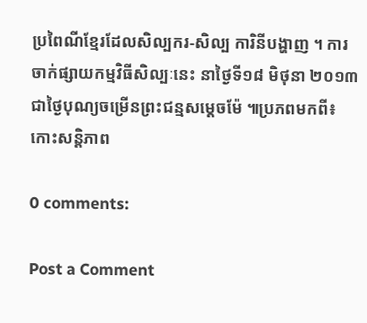ប្រពៃណីខ្មែរដែលសិល្បករ-សិល្ប ការិនីបង្ហាញ ។ ការចាក់ផ្សាយកម្មវិធីសិល្បៈនេះ នាថ្ងៃទី១៨ មិថុនា ២០១៣ ជាថ្ងៃបុណ្យចម្រើនព្រះជន្មសម្តេចម៉ែ ៕ប្រភពមកពី៖កោះសន្តិភាព

0 comments:

Post a Comment